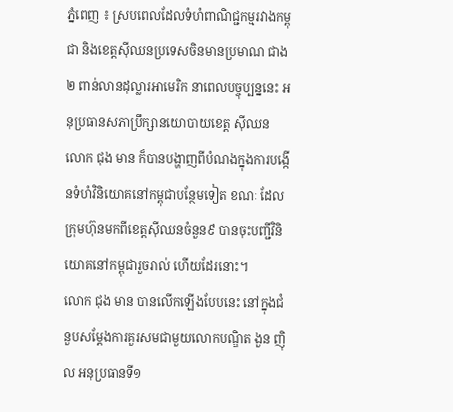ភ្នំពេញ ៖ ស្របពេលដែលទំហំពាណិជ្ជកម្មរវាងកម្ពុជា និងខេត្តស៊ីឈនប្រទេសចិនមានប្រមាណ ជាង ២ ពាន់លានដុល្លារអាមេរិក នាពេលបច្ចុប្បន្ននេះ អនុប្រធានសភាប្រឹក្សានយោបាយខេត្ត ស៊ីឈន លោក ជុង មាន ក៏បានបង្ហាញពីបំណងក្នុងការបង្កើនទំហំវិនិយោគនៅកម្ពុជាបន្ថែមទៀត ខណៈ ដែលក្រុមហ៊ុនមកពីខេត្តស៊ីឈនចំនួន៩ បានចុះបញ្ជីវិនិយោគនៅកម្ពុជារួចរាល់ ហើយដែរនោះ។
លោក ជុង មាន បានលើកឡើងបែបនេះ នៅក្នុងជំនួបសម្តែងការគួរសមជាមួយលោកបណ្ឌិត ងួន ញ៉ិល អនុប្រធានទី១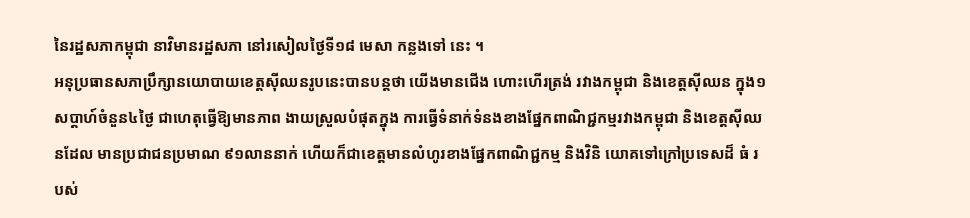នៃរដ្ឋសភាកម្ពុជា នាវិមានរដ្ឋសភា នៅរសៀលថ្ងៃទី១៨ មេសា កន្លងទៅ នេះ ។
អនុប្រធានសភាប្រឹក្សានយោបាយខេត្តស៊ីឈនរូបនេះបានបន្តថា យើងមានជើង ហោះហើរត្រង់ រវាងកម្ពុជា និងខេត្តស៊ីឈន ក្នុង១សប្តាហ៍ចំនួន៤ថ្ងៃ ជាហេតុធ្វើឱ្យមានភាព ងាយស្រួលបំផុតក្នុង ការធ្វើទំនាក់ទំនងខាងផ្នែកពាណិជ្ជកម្មរវាងកម្ពុជា និងខេត្តស៊ីឈនដែល មានប្រជាជនប្រមាណ ៩១លាននាក់ ហើយក៏ជាខេត្តមានលំហូរខាងផ្នែកពាណិជ្ជកម្ម និងវិនិ យោគទៅក្រៅប្រទេសដ៏ ធំ របស់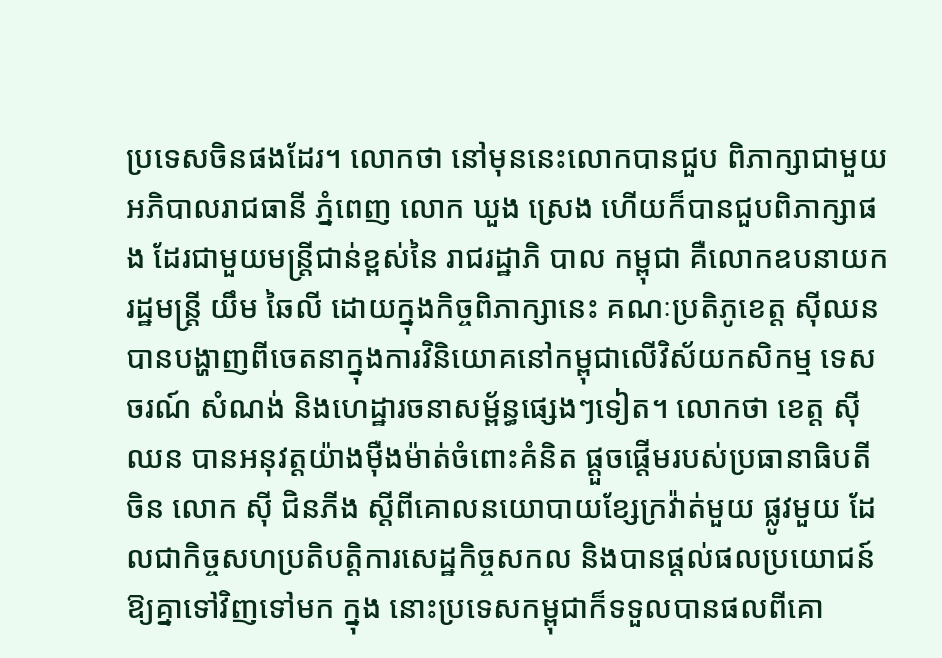ប្រទេសចិនផងដែរ។ លោកថា នៅមុននេះលោកបានជួប ពិភាក្សាជាមួយអភិបាលរាជធានី ភ្នំពេញ លោក ឃួង ស្រេង ហើយក៏បានជួបពិភាក្សាផង ដែរជាមួយមន្ត្រីជាន់ខ្ពស់នៃ រាជរដ្ឋាភិ បាល កម្ពុជា គឺលោកឧបនាយករដ្ឋមន្ត្រី យឹម ឆៃលី ដោយក្នុងកិច្ចពិភាក្សានេះ គណៈប្រតិភូខេត្ត ស៊ីឈនបានបង្ហាញពីចេតនាក្នុងការវិនិយោគនៅកម្ពុជាលើវិស័យកសិកម្ម ទេសចរណ៍ សំណង់ និងហេដ្ឋារចនាសម្ព័ន្ធផ្សេងៗទៀត។ លោកថា ខេត្ត ស៊ីឈន បានអនុវត្តយ៉ាងម៉ឺងម៉ាត់ចំពោះគំនិត ផ្តួចផ្តើមរបស់ប្រធានាធិបតីចិន លោក ស៊ី ជិនភីង ស្តីពីគោលនយោបាយខ្សែក្រវ៉ាត់មួយ ផ្លូវមួយ ដែលជាកិច្ចសហប្រតិបត្តិការសេដ្ឋកិច្ចសកល និងបានផ្តល់ផលប្រយោជន៍ឱ្យគ្នាទៅវិញទៅមក ក្នុង នោះប្រទេសកម្ពុជាក៏ទទួលបានផលពីគោ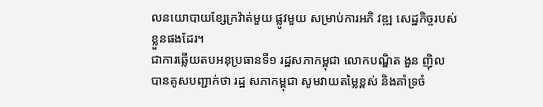លនយោបាយខ្សែក្រវ៉ាត់មួយ ផ្លូវមួយ សម្រាប់ការអភិ វឌ្ឍ សេដ្ឋកិច្ចរបស់ខ្លួនផងដែរ។
ជាការឆ្លើយតបអនុប្រធានទី១ រដ្ឋសភាកម្ពុជា លោកបណ្ឌិត ងួន ញ៉ិល បានគូសបញ្ជាក់ថា រដ្ឋ សភាកម្ពុជា សូមវាយតម្លៃខ្ពស់ និងគាំទ្រចំ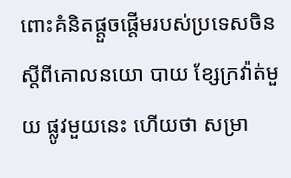ពោះគំនិតផ្តួចផ្តើមរបស់ប្រទេសចិន ស្តីពីគោលនយោ បាយ ខ្សែក្រវ៉ាត់មួយ ផ្លូវមួយនេះ ហើយថា សម្រា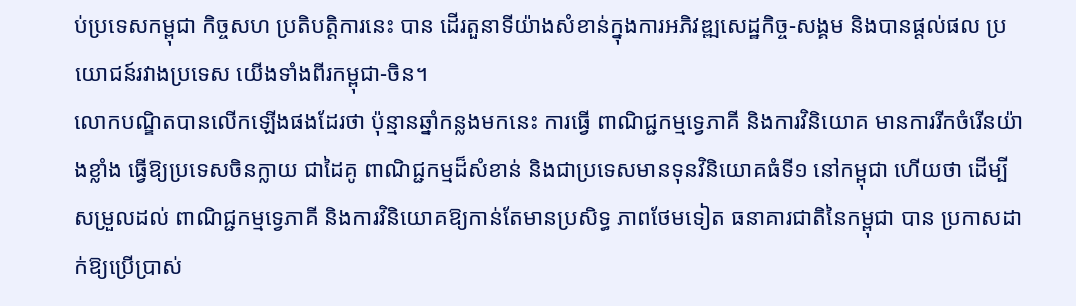ប់ប្រទេសកម្ពុជា កិច្ចសហ ប្រតិបត្តិការនេះ បាន ដើរតួនាទីយ៉ាងសំខាន់ក្នុងការអភិវឌ្ឍសេដ្ឋកិច្ច-សង្គម និងបានផ្តល់ផល ប្រយោជន៍រវាងប្រទេស យើងទាំងពីរកម្ពុជា-ចិន។
លោកបណ្ឌិតបានលើកឡើងផងដែរថា ប៉ុន្មានឆ្នាំកន្លងមកនេះ ការធ្វើ ពាណិជ្ជកម្មទ្វេភាគី និងការវិនិយោគ មានការរីកចំរើនយ៉ាងខ្លាំង ធ្វើឱ្យប្រទេសចិនក្លាយ ជាដៃគូ ពាណិជ្ជកម្មដ៏សំខាន់ និងជាប្រទេសមានទុនវិនិយោគធំទី១ នៅកម្ពុជា ហើយថា ដើម្បីសម្រួលដល់ ពាណិជ្ជកម្មទ្វេភាគី និងការវិនិយោគឱ្យកាន់តែមានប្រសិទ្ធ ភាពថែមទៀត ធនាគារជាតិនៃកម្ពុជា បាន ប្រកាសដាក់ឱ្យប្រើប្រាស់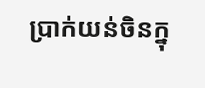ប្រាក់យន់ចិនក្នុ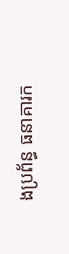ងប្រព័ន្ធ ធនាគារក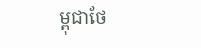ម្ពុជាថែ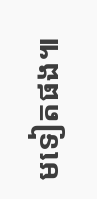មទៀតផង៕